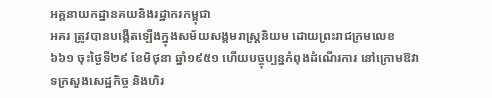អគ្គនាយកដ្ឋានគយនិងរដ្ឋាករកម្ពុជា
អគរ ត្រូវបានបង្កើតឡើងក្នុងសម័យសង្គមរាស្ត្រនិយម ដោយព្រះរាជក្រមលេខ ៦៦១ ចុះថ្ងៃទី២៩ ខែមិថុនា ឆ្នាំ១៩៥១ ហើយបច្ចុប្បន្នកំពុងដំណើរការ នៅក្រោមឱវាទក្រសួងសេដ្ឋកិច្ច និងហិរ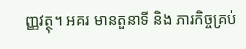ញ្ញវត្ថុ។ អគរ មានតួនាទី និង ភារកិច្ចគ្រប់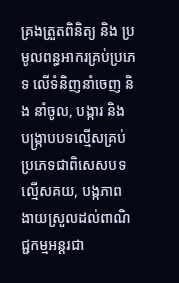គ្រងត្រួតពិនិត្យ និង ប្រមូលពន្ធអាករគ្រប់ប្រភេទ លើទំនិញនាំចេញ និង នាំចូល, បង្ការ និង បង្ក្រាបបទល្មើសគ្រប់ប្រភេទជាពិសេសបទល្មើសគយ, បង្កភាព ងាយស្រួលដល់ពាណិជ្ជកម្មអន្តរជា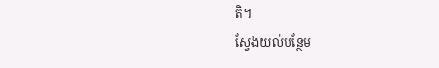តិ។
ស្វែងយល់បន្ថែម